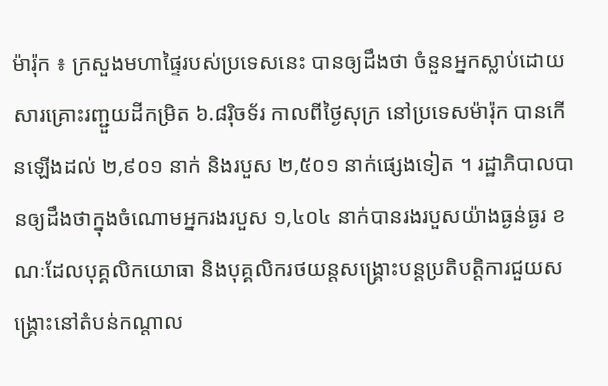ម៉ារ៉ុក ៖ ក្រសួងមហាផ្ទៃរបស់ប្រទេសនេះ បានឲ្យដឹងថា ចំនួនអ្នកស្លាប់ដោយសារគ្រោះរញ្ជួយដីកម្រិត ៦.៨រ៉ិចទ័រ កាលពីថ្ងៃសុក្រ នៅប្រទេសម៉ារ៉ុក បានកើនឡើងដល់ ២,៩០១ នាក់ និងរបួស ២,៥០១ នាក់ផ្សេងទៀត ។ រដ្ឋាភិបាលបានឲ្យដឹងថាក្នុងចំណោមអ្នករងរបួស ១,៤០៤ នាក់បានរងរបួសយ៉ាងធ្ងន់ធ្ងរ ខណៈដែលបុគ្គលិកយោធា និងបុគ្គលិករថយន្តសង្គ្រោះបន្តប្រតិបត្តិការជួយសង្គ្រោះនៅតំបន់កណ្តាល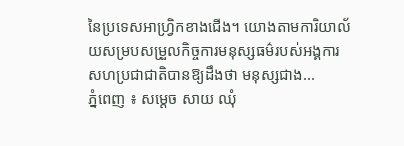នៃប្រទេសអាហ្វ្រិកខាងជើង។ យោងតាមការិយាល័យសម្របសម្រួលកិច្ចការមនុស្សធម៌របស់អង្គការសហប្រជាជាតិបានឱ្យដឹងថា មនុស្សជាង...
ភ្នំពេញ ៖ សម្តេច សាយ ឈុំ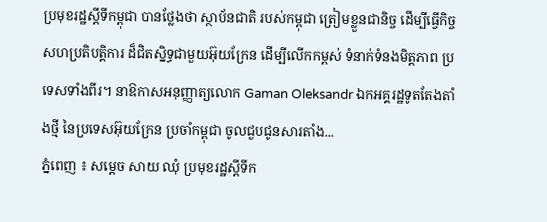ប្រមុខរដ្ឋស្តីទីកម្ពុជា បានថ្លែងថា ស្ថាប័នជាតិ របស់កម្ពុជា ត្រៀមខ្លួនជានិច្ច ដើម្បីធ្វើកិច្ចសហប្រតិបត្តិការ ដ៏ជិតស្និទ្ធជាមួយអ៊ុយក្រែន ដើម្បីលើកកម្ពស់ ទំនាក់ទំនងមិត្តភាព ប្រទេសទាំងពីរ។ នាឱកាសអនុញ្ញាត្យលោក Gaman Oleksandr ឯកអគ្គរដ្ឋទូតតែងតាំងថ្មី នៃប្រទេសអ៊ុយក្រែន ប្រចាំកម្ពុជា ចូលជួបជូនសារតាំង...
ភ្នំពេញ ៖ សម្តេច សាយ ឈុំ ប្រមុខរដ្ឋស្តីទីក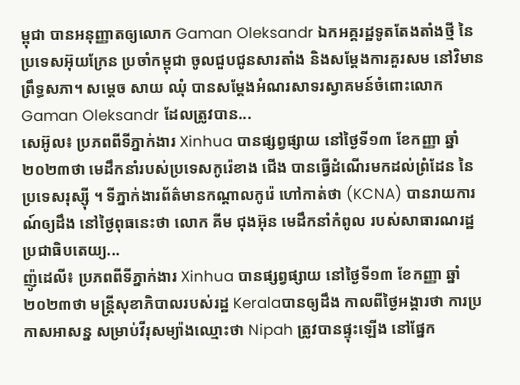ម្ពុជា បានអនុញ្ញាតឲ្យលោក Gaman Oleksandr ឯកអគ្គរដ្ឋទូតតែងតាំងថ្មី នៃប្រទេសអ៊ុយក្រែន ប្រចាំកម្ពុជា ចូលជួបជូនសារតាំង និងសម្តែងការគួរសម នៅវិមានព្រឹទ្ធសភា។ សម្តេច សាយ ឈុំ បានសម្តែងអំណរសាទរស្វាគមន៍ចំពោះលោក Gaman Oleksandr ដែលត្រូវបាន...
សេអ៊ូល៖ ប្រភពពីទីភ្នាក់ងារ Xinhua បានផ្សព្វផ្សាយ នៅថ្ងៃទី១៣ ខែកញ្ញា ឆ្នាំ២០២៣ថា មេដឹកនាំរបស់ប្រទេសកូរ៉េខាង ជើង បានធ្វើដំណើរមកដល់ព្រំដែន នៃប្រទេសរុស្ស៊ី ។ ទីភ្នាក់ងារព័ត៌មានកណ្តាលកូរ៉េ ហៅកាត់ថា (KCNA) បានរាយការណ៍ឲ្យដឹង នៅថ្ងៃពុធនេះថា លោក គីម ជុងអ៊ុន មេដឹកនាំកំពូល របស់សាធារណរដ្ឋប្រជាធិបតេយ្យ...
ញ៉ូដេលី៖ ប្រភពពីទីភ្នាក់ងារ Xinhua បានផ្សព្វផ្សាយ នៅថ្ងៃទី១៣ ខែកញ្ញា ឆ្នាំ២០២៣ថា មន្ត្រីសុខាភិបាលរបស់រដ្ឋ Keralaបានឲ្យដឹង កាលពីថ្ងៃអង្គារថា ការប្រកាសអាសន្ន សម្រាប់វីរុសម្យ៉ាងឈ្មោះថា Nipah ត្រូវបានផ្ទុះឡើង នៅផ្នែក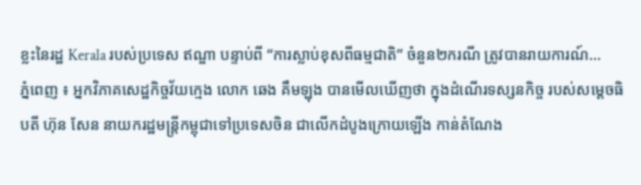ខ្លះនៃរដ្ឋ Kerala របស់ប្រទេស ឥណ្ឌា បន្ទាប់ពី “ការស្លាប់ខុសពីធម្មជាតិ” ចំនួន២ករណី ត្រូវបានរាយការណ៍...
ភ្នំពេញ ៖ អ្នកវិភាគសេដ្ឋកិច្ចវ័យក្មេង លោក ឆេង គឹមឡុង បានមើលឃើញថា ក្នុងដំណើរទស្សនកិច្ច របស់សម្តេចធិបតី ហ៊ុន សែន នាយករដ្ឋមន្រ្តីកម្ពុជាទៅប្រទេសចិន ជាលើកដំបូងក្រោយឡើង កាន់តំណែង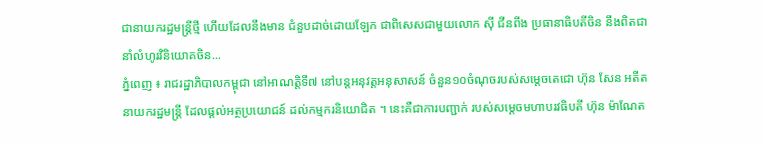ជានាយករដ្ឋមន្រ្តីថ្មី ហើយដែលនឹងមាន ជំនួបដាច់ដោយឡែក ជាពិសេសជាមួយលោក ស៊ី ជីនពីង ប្រធានាធិបតីចិន នឹងពិតជានាំលំហូរវិនិយោគចិន...
ភ្នំពេញ ៖ រាជរដ្ឋាភិបាលកម្ពុជា នៅអាណត្តិទី៧ នៅបន្តអនុវត្តអនុសាសន៍ ចំនួន១០ចំណុចរបស់សម្តេចតេជោ ហ៊ុន សែន អតីតនាយករដ្ឋមន្ត្រី ដែលផ្តល់អត្ថប្រយោជន៍ ដល់កម្មករនិយោជិត ។ នេះគឺជាការបញ្ជាក់ របស់សម្តេចមហាបរវធិបតី ហ៊ុន ម៉ាណែត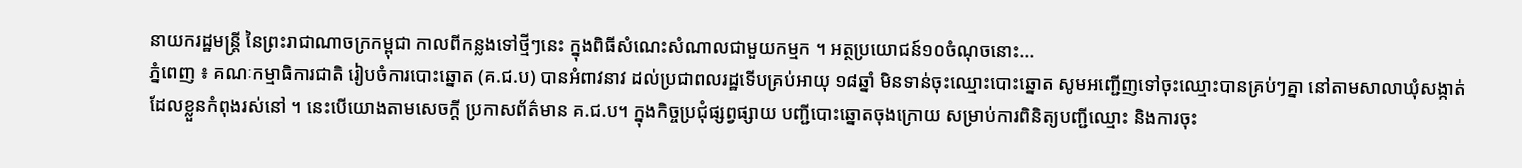នាយករដ្ឋមន្ត្រី នៃព្រះរាជាណាចក្រកម្ពុជា កាលពីកន្លងទៅថ្មីៗនេះ ក្នុងពិធីសំណេះសំណាលជាមួយកម្មក ។ អត្ថប្រយោជន៍១០ចំណុចនោះ...
ភ្នំពេញ ៖ គណៈកម្មាធិការជាតិ រៀបចំការបោះឆ្នោត (គ.ជ.ប) បានអំពាវនាវ ដល់ប្រជាពលរដ្ឋទើបគ្រប់អាយុ ១៨ឆ្នាំ មិនទាន់ចុះឈ្មោះបោះឆ្នោត សូមអញ្ជើញទៅចុះឈ្មោះបានគ្រប់ៗគ្នា នៅតាមសាលាឃុំសង្កាត់ ដែលខ្លួនកំពុងរស់នៅ ។ នេះបើយោងតាមសេចក្ដី ប្រកាសព័ត៌មាន គ.ជ.ប។ ក្នុងកិច្ចប្រជុំផ្សព្វផ្សាយ បញ្ជីបោះឆ្នោតចុងក្រោយ សម្រាប់ការពិនិត្យបញ្ជីឈ្មោះ និងការចុះ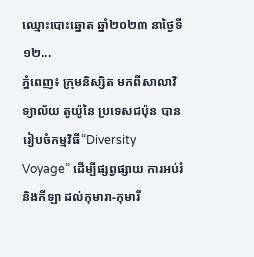ឈ្មោះបោះឆ្នោត ឆ្នាំ២០២៣ នាថ្ងៃទី១២...
ភ្នំពេញ៖ ក្រុមនិស្សិត មកពីសាលាវិទ្យាល័យ តូយ៉ូនៃ ប្រទេសជប៉ុន បានរៀបចំកម្មវិធី“Diversity Voyage” ដើម្បីផ្សព្វផ្សាយ ការអប់រំ និងកីឡា ដល់កុមារា-កុមារី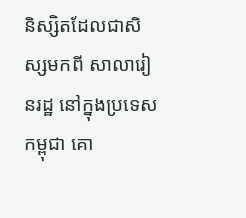និស្សិតដែលជាសិស្សមកពី សាលារៀនរដ្ឋ នៅក្នុងប្រទេសកម្ពុជា គោ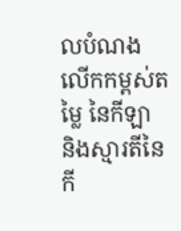លបំណងលើកកម្ពស់តម្លៃ នៃកីឡា និងស្មារតីនៃកី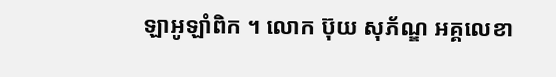ឡាអូឡាំពិក ។ លោក ប៊ុយ សុភ័ណ្ឌ អគ្គលេខា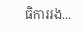ធិការរង...